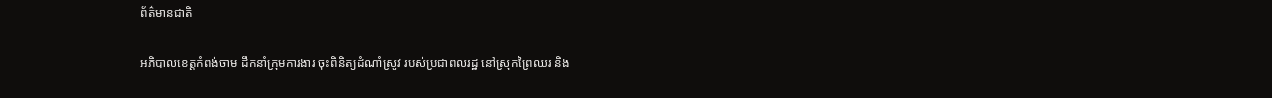ព័ត៌មានជាតិ

អភិបាលខេត្តកំពង់ចាម ដឹកនាំក្រុមការងារ ចុះពិនិត្យដំណាំស្រូវ របស់ប្រជាពលរដ្ឋ នៅស្រុកព្រៃឈរ និង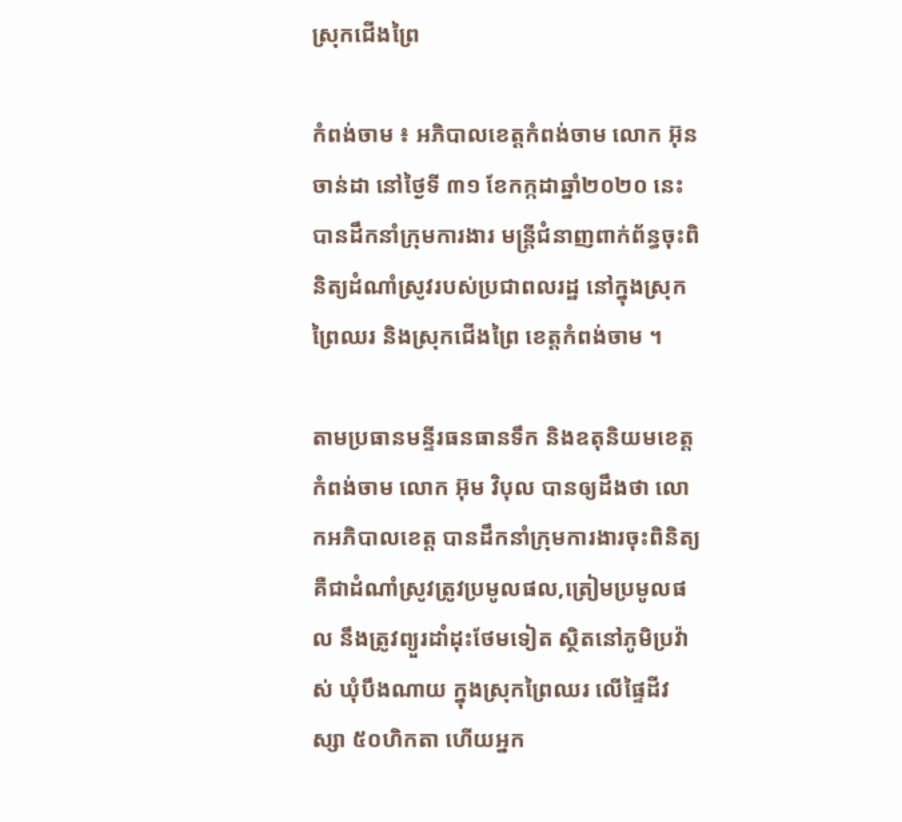ស្រុកជើងព្រៃ

កំពង់ចាម ៖ អភិបាលខេត្តកំពង់ចាម លោក អ៊ុន ចាន់ដា នៅថ្ងៃទី ៣១ ខែកក្កដាឆ្នាំ២០២០ នេះ បានដឹកនាំក្រុមការងារ មន្ត្រីជំនាញពាក់ព័ន្ធចុះពិនិត្យដំណាំស្រូវរបស់ប្រជាពលរដ្ឋ នៅក្នុងស្រុកព្រៃឈរ និងស្រុកជើងព្រៃ ខេត្តកំពង់ចាម ។

តាមប្រធានមន្ទីរធនធានទឹក និងឧតុនិយមខេត្តកំពង់ចាម លោក អ៊ុម វិបុល បានឲ្យដឹងថា លោកអភិបាលខេត្ត បានដឹកនាំក្រុមការងារចុះពិនិត្យ គឺជាដំណាំស្រូវត្រូវប្រមូលផល,ត្រៀមប្រមូលផល នឹងត្រូវព្យួរដាំដុះថែមទៀត ស្ថិតនៅភូមិប្រវ៉ាស់ ឃុំបឹងណាយ ក្នុងស្រុកព្រៃឈរ លើផ្ទៃដីវស្សា ៥០ហិកតា ហើយអ្នក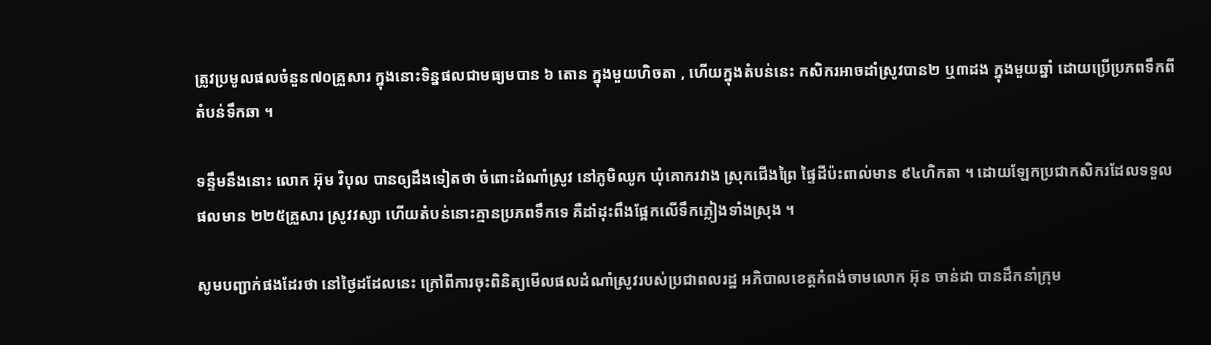ត្រូវប្រមូលផលចំនួន៧០គ្រួសារ ក្នុងនោះទិន្នផលជាមធ្យមបាន ៦ តោន ក្នុងមួយហិចតា , ហើយក្នុងតំបន់នេះ កសិករអាចដាំស្រូវបាន២ ឬ៣ដង ក្នុងមួយឆ្នាំ ដោយប្រើប្រភពទឹកពីតំបន់ទឹកឆា ។

ទន្ទឹមនឹងនោះ លោក អ៊ុម វិបុល បានឲ្យដឹងទៀតថា ចំពោះដំណាំស្រូវ នៅភូមិឈូក ឃុំគោករវាង ស្រុកជើងព្រៃ ផ្ទៃដីប៉ះពាល់មាន ៩៤ហិកតា ។ ដោយឡែកប្រជាកសិករដែលទទួលផលមាន ២២៥គ្រួសារ ស្រូវវស្សា ហើយតំបន់នោះគ្មានប្រភពទឹកទេ គឺដាំដុះពឹងផ្អែកលើទឹកភ្លៀងទាំងស្រុង ។

សូមបញ្ជាក់ផងដែរថា នៅថ្ងៃដដែលនេះ ក្រៅពីការចុះពិនិត្យមើលផលដំណាំស្រូវរបស់ប្រជាពលរដ្ឋ អភិបាលខេត្តកំពង់ចាមលោក អ៊ុន ចាន់ដា បានដឹកនាំក្រុម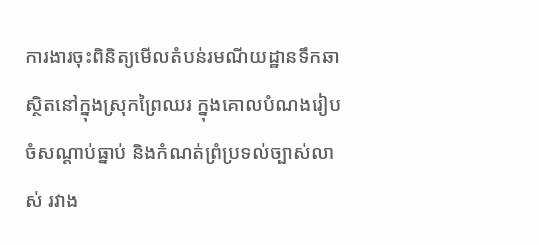ការងារចុះពិនិត្យមើលតំបន់រមណីយដ្ឋានទឹកឆា ស្ថិតនៅក្នុងស្រុកព្រៃឈរ ក្នុងគោលបំណងរៀបចំសណ្ដាប់ធ្នាប់ និងកំណត់ព្រំប្រទល់ច្បាស់លាស់ រវាង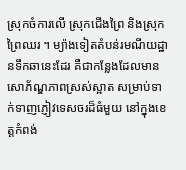ស្រុកចំការលើ ស្រុកជើងព្រៃ និងស្រុកព្រៃឈរ ។ ម្យ៉ាងទៀតតំបន់រមណីយដ្ឋានទឹកឆានេះដែរ គឺជាកន្លែងដែលមានសោភ័ណ្ឌភាពស្រស់ស្អាត សម្រាប់ទាក់ទាញភ្ញៀវទេសចរដ៏ធំមួយ នៅក្នុងខេត្តកំពង់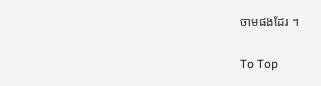ចាមផងដែរ ។

To Top